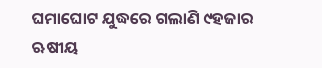ଘମାଘୋଟ ଯୁଦ୍ଧରେ ଗଲାଣି ୯ହଜାର ଋଷୀୟ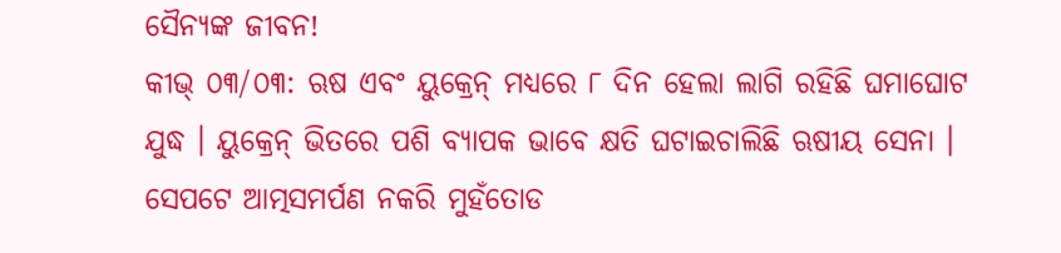ସୈନ୍ୟଙ୍କ ଜୀବନ!
କୀଭ୍ ୦୩/୦୩: ଋଷ ଏବଂ ୟୁକ୍ରେନ୍ ମଧ୍ୟରେ ୮ ଦିନ ହେଲା ଲାଗି ରହିଛି ଘମାଘୋଟ ଯୁଦ୍ଧ । ୟୁକ୍ରେନ୍ ଭିତରେ ପଶି ବ୍ୟାପକ ଭାବେ କ୍ଷତି ଘଟାଇଚାଲିଛି ଋଷୀୟ ସେନା । ସେପଟେ ଆତ୍ମସମର୍ପଣ ନକରି ମୁହଁତୋଡ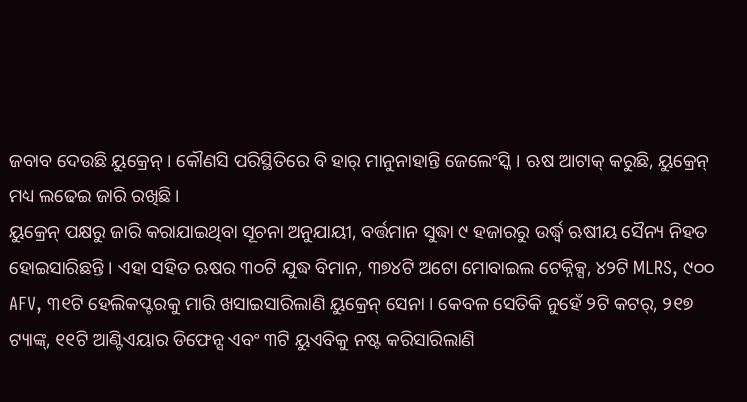ଜବାବ ଦେଉଛି ୟୁକ୍ରେନ୍ । କୌଣସି ପରିସ୍ଥିତିରେ ବି ହାର୍ ମାନୁନାହାନ୍ତି ଜେଲେଂସ୍କି । ଋଷ ଆଟାକ୍ କରୁଛି, ୟୁକ୍ରେନ୍ ମଧ୍ୟ ଲଢେଇ ଜାରି ରଖିଛି ।
ୟୁକ୍ରେନ୍ ପକ୍ଷରୁ ଜାରି କରାଯାଇଥିବା ସୂଚନା ଅନୁଯାୟୀ, ବର୍ତ୍ତମାନ ସୁଦ୍ଧା ୯ ହଜାରରୁ ଉର୍ଦ୍ଧ୍ବ ଋଷୀୟ ସୈନ୍ୟ ନିହତ ହୋଇସାରିଛନ୍ତି । ଏହା ସହିତ ଋଷର ୩୦ଟି ଯୁଦ୍ଧ ବିମାନ, ୩୭୪ଟି ଅଟୋ ମୋବାଇଲ ଟେକ୍ନିକ୍ସ, ୪୨ଟି MLRS, ୯୦୦ AFV, ୩୧ଟି ହେଲିକପ୍ଟରକୁ ମାରି ଖସାଇସାରିଲାଣି ୟୁକ୍ରେନ୍ ସେନା । କେବଳ ସେତିକି ନୁହେଁ ୨ଟି କଟର୍, ୨୧୭ ଟ୍ୟାଙ୍କ୍, ୧୧ଟି ଆଣ୍ଟିଏୟାର ଡିଫେନ୍ସ ଏବଂ ୩ଟି ୟୁଏବିକୁ ନଷ୍ଟ କରିସାରିଲାଣି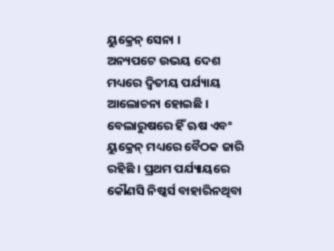ୟୁକ୍ରେନ୍ ସେନା ।
ଅନ୍ୟପଟେ ଉଭୟ ଦେଶ ମଧ୍ୟରେ ଦ୍ବିତୀୟ ପର୍ଯ୍ୟାୟ ଆଲୋଚନା ହୋଇଛି । ବେଲାରୁଷରେ ହିଁ ଋଷ ଏବଂ ୟୁକ୍ରେନ୍ ମଧ୍ୟରେ ବୈଠକ ଜାରି ରହିଛି । ପ୍ରଥମ ପର୍ଯ୍ୟାୟରେ କୌଣସି ନିଷ୍କର୍ସ ବାହାରିନଥିବା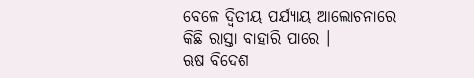ବେଳେ ଦ୍ବିତୀୟ ପର୍ଯ୍ୟାୟ ଆଲୋଚନାରେ କିଛି ରାସ୍ତା ବାହାରି ପାରେ ।
ଋଷ ବିଦେଶ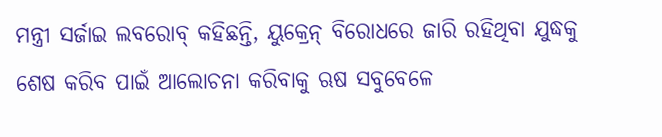ମନ୍ତ୍ରୀ ସର୍ଜାଇ ଲବରୋବ୍ କହିଛନ୍ତି, ୟୁକ୍ରେନ୍ ବିରୋଧରେ ଜାରି ରହିଥିବା ଯୁଦ୍ଧକୁ ଶେଷ କରିବ ପାଇଁ ଆଲୋଚନା କରିବାକୁ ଋଷ ସବୁବେଳେ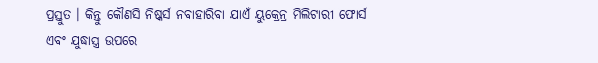ପ୍ରସ୍ତୁତ । କିନ୍ତୁ କୌଣସି ନିଷ୍କର୍ସ ନବାହାରିବା ଯାଏଁ ୟୁକ୍ରେନ୍ର ମିଲିଟାରୀ ଫୋର୍ସ ଏବଂ ଯୁଦ୍ଧାସ୍ତ୍ର ଉପରେ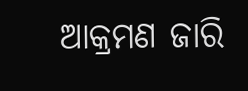ଆକ୍ରମଣ ଜାରି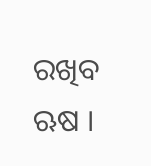ରଖିବ ଋଷ ।